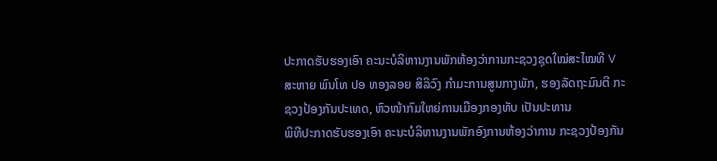ປະກາດຮັບຮອງເອົາ ຄະນະບໍລິຫານງານພັກຫ້ອງວ່າການກະຊວງຊຸດໃໝ່ສະໄໝທີ V
ສະຫາຍ ພົນໂທ ປອ ທອງລອຍ ສິລິວົງ ກຳມະການສູນກາງພັກ, ຮອງລັດຖະມົນຕີ ກະຊວງປ້ອງກັນປະເທດ, ຫົວໜ້າກົມໃຫຍ່ການເມືອງກອງທັບ ເປັນປະທານ
ພິທີປະກາດຮັບຮອງເອົາ ຄະນະບໍລິຫານງານພັກອົງການຫ້ອງວ່າການ ກະຊວງປ້ອງກັນ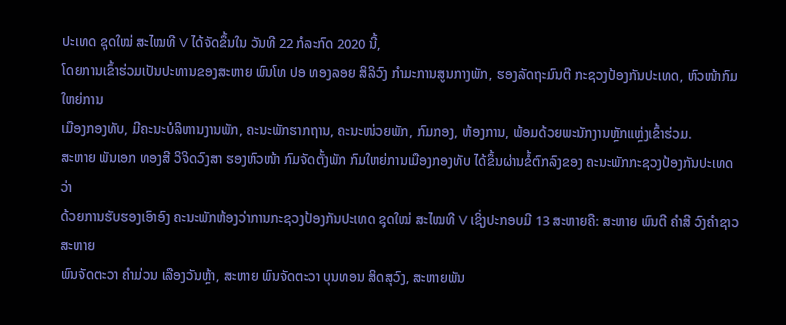ປະເທດ ຊຸດໃໝ່ ສະໄໝທີ V ໄດ້ຈັດຂຶ້ນໃນ ວັນທີ 22 ກໍລະກົດ 2020 ນີ້,
ໂດຍການເຂົ້າຮ່ວມເປັນປະທານຂອງສະຫາຍ ພົນໂທ ປອ ທອງລອຍ ສິລິວົງ ກຳມະການສູນກາງພັກ, ຮອງລັດຖະມົນຕີ ກະຊວງປ້ອງກັນປະເທດ, ຫົວໜ້າກົມໃຫຍ່ການ
ເມືອງກອງທັບ, ມີຄະນະບໍລິຫານງານພັກ, ຄະນະພັກຮາກຖານ, ຄະນະໜ່ວຍພັກ, ກົມກອງ, ຫ້ອງການ, ພ້ອມດ້ວຍພະນັກງານຫຼັກແຫຼ່ງເຂົ້າຮ່ວມ.
ສະຫາຍ ພັນເອກ ທອງສີ ວິຈິດວົງສາ ຮອງຫົວໜ້າ ກົມຈັດຕັ້ງພັກ ກົມໃຫຍ່ການເມືອງກອງທັບ ໄດ້ຂຶ້ນຜ່ານຂໍ້ຕົກລົງຂອງ ຄະນະພັກກະຊວງປ້ອງກັນປະເທດ ວ່າ
ດ້ວຍການຮັບຮອງເອົາອົງ ຄະນະພັກຫ້ອງວ່າການກະຊວງປ້ອງກັນປະເທດ ຊຸດໃໝ່ ສະໄໝທີ V ເຊິ່ງປະກອບມີ 13 ສະຫາຍຄື: ສະຫາຍ ພົນຕີ ຄຳສີ ວົງຄຳຊາວສະຫາຍ
ພົນຈັດຕະວາ ຄຳມ່ວນ ເລືອງວັນຫຼ້າ, ສະຫາຍ ພົນຈັດຕະວາ ບຸນທອນ ສິດສຸວົງ, ສະຫາຍພັນ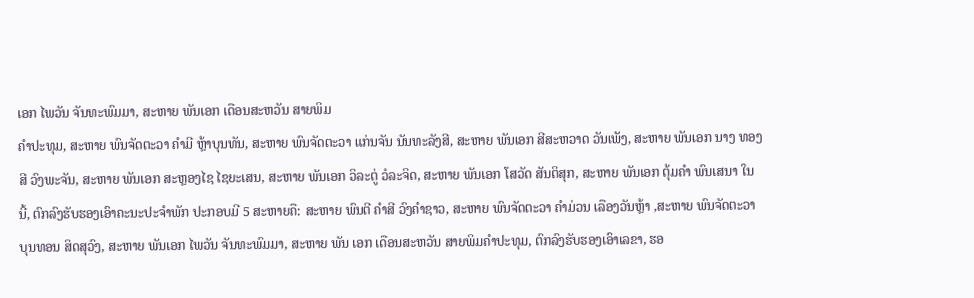ເອກ ໄພວັນ ຈັນທະພົມມາ, ສະຫາຍ ພັນເອກ ເດືອນສະຫວັນ ສາຍພິມ
ຄຳປະທຸມ, ສະຫາຍ ພົນຈັດຕະວາ ຄຳມີ ຫຼ້າບຸນທັນ, ສະຫາຍ ພົນຈັດຕະວາ ແກ່ນຈັນ ນັນທະລັງສີ, ສະຫາຍ ພັນເອກ ສີສະຫວາດ ວັນເພັງ, ສະຫາຍ ພັນເອກ ນາງ ທອງ
ສີ ວົງພະຈັນ, ສະຫາຍ ພັນເອກ ສະຫຼອງໄຊ ໄຊຍະເສນ, ສະຫາຍ ພັນເອກ ວິລະຕູ່ ວໍລະຈິດ, ສະຫາຍ ພັນເອກ ໂສວັດ ສັນຕິສຸກ, ສະຫາຍ ພັນເອກ ຕຸ້ມຄຳ ພົນເສນາ ໃນ
ນີ້, ຕົກລົງຮັບຮອງເອົາຄະນະປະຈຳພັກ ປະກອບມີ 5 ສະຫາຍຄື: ສະຫາຍ ພົນຕີ ຄໍາສີ ວົງຄໍາຊາວ, ສະຫາຍ ພົນຈັດຕະວາ ຄໍາມ່ວນ ເລືອງວັນຫຼ້າ ,ສະຫາຍ ພົນຈັດຕະວາ
ບຸນທອນ ສິດສຸວົງ, ສະຫາຍ ພັນເອກ ໄພວັນ ຈັນທະພົມມາ, ສະຫາຍ ພັນ ເອກ ເດືອນສະຫວັນ ສາຍພິມຄໍາປະທຸມ, ຕົກລົງຮັບຮອງເອົາເລຂາ, ຮອ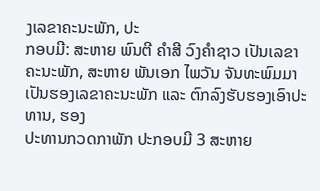ງເລຂາຄະນະພັກ, ປະ
ກອບມີ: ສະຫາຍ ພົນຕີ ຄໍາສີ ວົງຄໍາຊາວ ເປັນເລຂາຄະນະພັກ, ສະຫາຍ ພັນເອກ ໄພວັນ ຈັນທະພົມມາ ເປັນຮອງເລຂາຄະນະພັກ ແລະ ຕົກລົງຮັບຮອງເອົາປະທານ, ຮອງ
ປະທານກວດກາພັກ ປະກອບມີ 3 ສະຫາຍ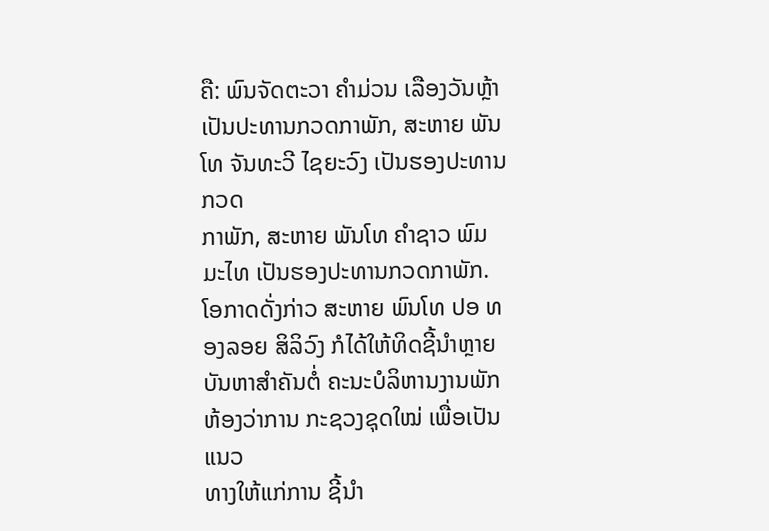ຄື: ພົນຈັດຕະວາ ຄໍາມ່ວນ ເລືອງວັນຫຼ້າ ເປັນປະທານກວດກາພັກ, ສະຫາຍ ພັນໂທ ຈັນທະວີ ໄຊຍະວົງ ເປັນຮອງປະທານກວດ
ກາພັກ, ສະຫາຍ ພັນໂທ ຄໍາຊາວ ພົມມະໄທ ເປັນຮອງປະທານກວດກາພັກ.
ໂອກາດດັ່ງກ່າວ ສະຫາຍ ພົນໂທ ປອ ທອງລອຍ ສິລິວົງ ກໍໄດ້ໃຫ້ທິດຊີ້ນໍາຫຼາຍບັນຫາສໍາຄັນຕໍ່ ຄະນະບໍລິຫານງານພັກຫ້ອງວ່າການ ກະຊວງຊຸດໃໝ່ ເພື່ອເປັນແນວ
ທາງໃຫ້ແກ່ການ ຊີ້ນຳ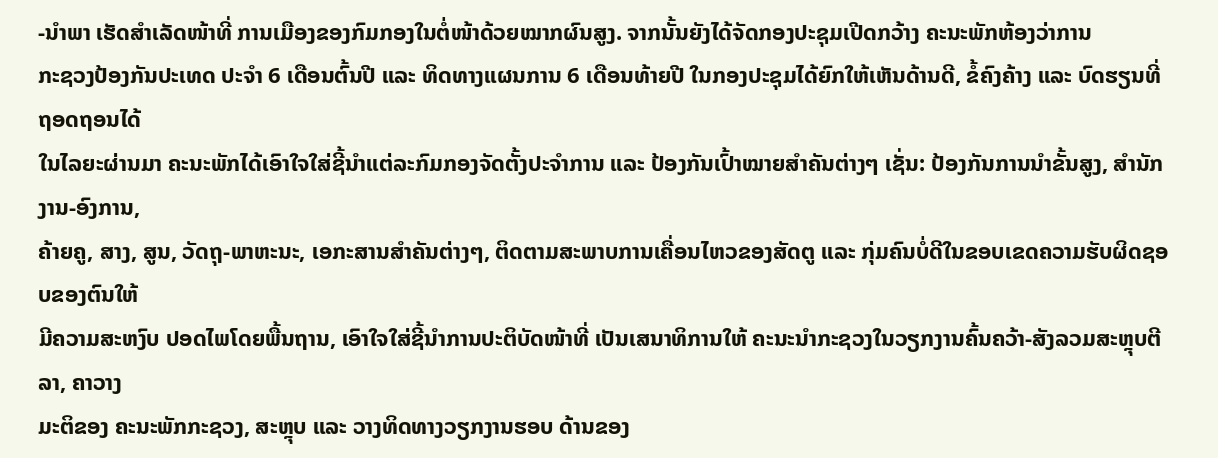-ນຳພາ ເຮັດສຳເລັດໜ້າທີ່ ການເມືອງຂອງກົມກອງໃນຕໍ່ໜ້າດ້ວຍໝາກຜົນສູງ. ຈາກນັ້ນຍັງໄດ້ຈັດກອງປະຊຸມເປີດກວ້າງ ຄະນະພັກຫ້ອງວ່າການ
ກະຊວງປ້ອງກັນປະເທດ ປະຈຳ 6 ເດືອນຕົ້ນປີ ແລະ ທິດທາງແຜນການ 6 ເດືອນທ້າຍປີ ໃນກອງປະຊຸມໄດ້ຍົກໃຫ້ເຫັນດ້ານດີ, ຂໍ້ຄົງຄ້າງ ແລະ ບົດຮຽນທີ່ຖອດຖອນໄດ້
ໃນໄລຍະຜ່ານມາ ຄະນະພັກໄດ້ເອົາໃຈໃສ່ຊີ້ນຳແຕ່ລະກົມກອງຈັດຕັ້ງປະຈຳການ ແລະ ປ້ອງກັນເປົ້າໝາຍສຳຄັນຕ່າງໆ ເຊັ່ນ: ປ້ອງກັນການນຳຂັ້ນສູງ, ສຳນັກງານ-ອົງການ,
ຄ້າຍຄູ, ສາງ, ສູນ, ວັດຖຸ-ພາຫະນະ, ເອກະສານສຳຄັນຕ່າງໆ, ຕິດຕາມສະພາບການເຄື່ອນໄຫວຂອງສັດຕູ ແລະ ກຸ່ມຄົນບໍ່ດີໃນຂອບເຂດຄວາມຮັບຜິດຊອບຂອງຕົນໃຫ້
ມີຄວາມສະຫງົບ ປອດໄພໂດຍພື້ນຖານ, ເອົາໃຈໃສ່ຊີ້ນໍາການປະຕິບັດໜ້າທີ່ ເປັນເສນາທິການໃຫ້ ຄະນະນຳກະຊວງໃນວຽກງານຄົ້ນຄວ້າ-ສັງລວມສະຫຼຸບຕີລາ, ຄາວາງ
ມະຕິຂອງ ຄະນະພັກກະຊວງ, ສະຫຼຸບ ແລະ ວາງທິດທາງວຽກງານຮອບ ດ້ານຂອງ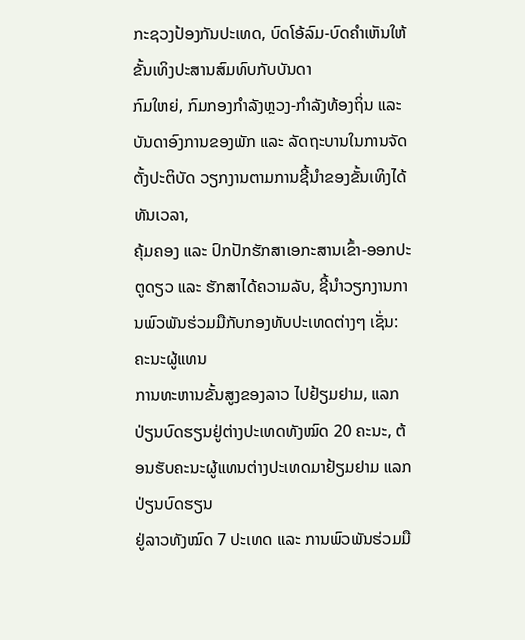ກະຊວງປ້ອງກັນປະເທດ, ບົດໂອ້ລົມ-ບົດຄຳເຫັນໃຫ້ຂັ້ນເທິງປະສານສົມທົບກັບບັນດາ
ກົມໃຫຍ່, ກົມກອງກຳລັງຫຼວງ-ກຳລັງທ້ອງຖິ່ນ ແລະ ບັນດາອົງການຂອງພັກ ແລະ ລັດຖະບານໃນການຈັດຕັ້ງປະຕິບັດ ວຽກງານຕາມການຊີ້ນໍາຂອງຂັ້ນເທິງໄດ້ທັນເວລາ,
ຄຸ້ມຄອງ ແລະ ປົກປັກຮັກສາເອກະສານເຂົ້າ-ອອກປະຕູດຽວ ແລະ ຮັກສາໄດ້ຄວາມລັບ, ຊີ້ນຳວຽກງານການພົວພັນຮ່ວມມືກັບກອງທັບປະເທດຕ່າງໆ ເຊັ່ນ: ຄະນະຜູ້ແທນ
ການທະຫານຂັ້ນສູງຂອງລາວ ໄປຢ້ຽມຢາມ, ແລກປ່ຽນບົດຮຽນຢູ່ຕ່າງປະເທດທັງໝົດ 20 ຄະນະ, ຕ້ອນຮັບຄະນະຜູ້ແທນຕ່າງປະເທດມາຢ້ຽມຢາມ ແລກປ່ຽນບົດຮຽນ
ຢູ່ລາວທັງໝົດ 7 ປະເທດ ແລະ ການພົວພັນຮ່ວມມື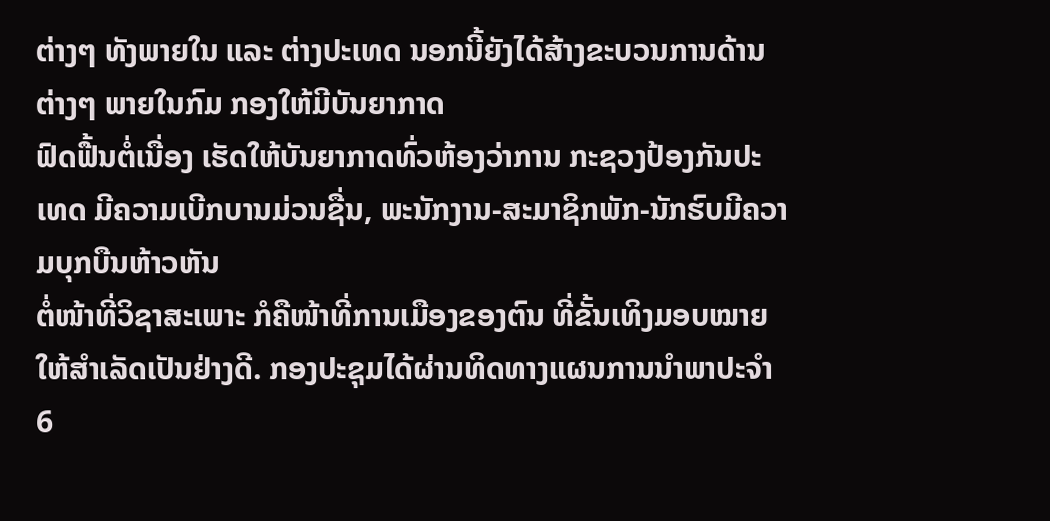ຕ່າງໆ ທັງພາຍໃນ ແລະ ຕ່າງປະເທດ ນອກນີ້ຍັງໄດ້ສ້າງຂະບວນການດ້ານຕ່າງໆ ພາຍໃນກົມ ກອງໃຫ້ມີບັນຍາກາດ
ຟົດຟື້ນຕໍ່ເນື່ອງ ເຮັດໃຫ້ບັນຍາກາດທົ່ວຫ້ອງວ່າການ ກະຊວງປ້ອງກັນປະເທດ ມີຄວາມເບີກບານມ່ວນຊື່ນ, ພະນັກງານ-ສະມາຊິກພັກ-ນັກຮົບມີຄວາມບຸກບືນຫ້າວຫັນ
ຕໍ່ໜ້າທີ່ວິຊາສະເພາະ ກໍຄືໜ້າທີ່ການເມືອງຂອງຕົນ ທີ່ຂັ້ນເທິງມອບໝາຍໃຫ້ສຳເລັດເປັນຢ່າງດີ. ກອງປະຊຸມໄດ້ຜ່ານທິດທາງແຜນການນຳພາປະຈຳ 6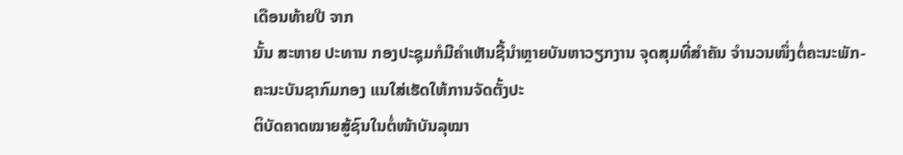ເດືອນທ້າຍປີ ຈາກ
ນັ້ນ ສະຫາຍ ປະທານ ກອງປະຊຸມກໍມີຄຳເຫັນຊີ້ນຳຫຼາຍບັນຫາວຽກງານ ຈຸດສຸມທີ່ສຳຄັນ ຈຳນວນໜຶ່ງຕໍ່ຄະນະພັກ-ຄະນະບັນຊາກົມກອງ ແນໃສ່ເຮັດໃຫ້ການຈັດຕັ້ງປະ
ຕິບັດຄາດໝາຍສູ້ຊົນໃນຕໍ່ໜ້າບັນລຸໝາ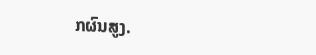ກຜົນສູງ.